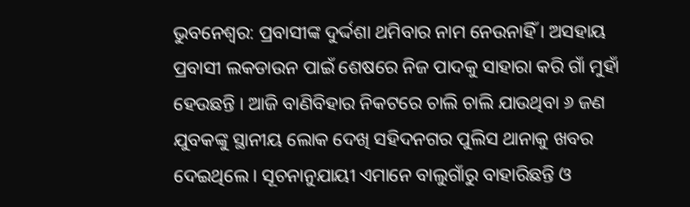ଭୁବନେଶ୍ୱର: ପ୍ରବାସୀଙ୍କ ଦୁର୍ଦ୍ଦଶା ଥମିବାର ନାମ ନେଉନାହିଁ । ଅସହାୟ ପ୍ରବାସୀ ଲକଡାଉନ ପାଇଁ ଶେଷରେ ନିଜ ପାଦକୁ ସାହାରା କରି ଗାଁ ମୁହାଁ ହେଉଛନ୍ତି । ଆଜି ବାଣିବିହାର ନିକଟରେ ଚାଲି ଚାଲି ଯାଉଥିବା ୬ ଜଣ ଯୁବକଙ୍କୁ ସ୍ଥାନୀୟ ଲୋକ ଦେଖି ସହିଦନଗର ପୁଲିସ ଥାନାକୁ ଖବର ଦେଇଥିଲେ । ସୂଚନାନୁଯାୟୀ ଏମାନେ ବାଲୁଗାଁରୁ ବାହାରିଛନ୍ତି ଓ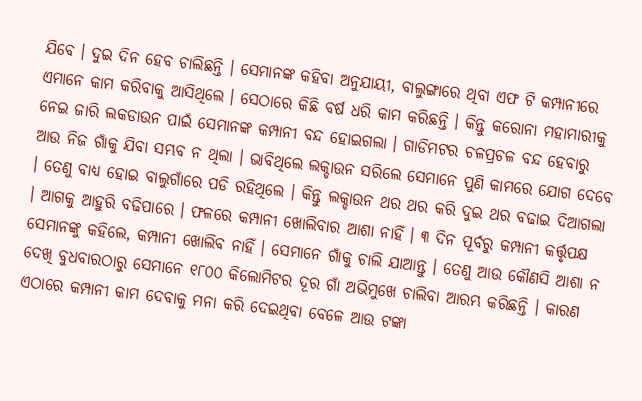ଯିବେ । ଦୁଇ ଦିନ ହେବ ଚାଲିଛନ୍ତି । ସେମାନଙ୍କ କହିବା ଅନୁଯାୟୀ, ବାଲୁଙ୍ଗାରେ ଥିବା ଏଫ ଟି କମ୍ପାନୀରେ ଏମାନେ କାମ କରିବାକୁ ଆସିଥିଲେ । ସେଠାରେ କିଛି ବର୍ଷ ଧରି କାମ କରିଛନ୍ତି । କିନ୍ତୁ କରୋନା ମହାମାରୀକୁ ନେଇ ଜାରି ଲକଡାଉନ ପାଇଁ ସେମାନଙ୍କ କମ୍ପାନୀ ବନ୍ଦ ହୋଇଗଲା । ଗାଡିମଟର ଚଳପ୍ରଚଳ ବନ୍ଦ ହେବାରୁ ଆଉ ନିଜ ଗାଁକୁ ଯିବା ସମ୍ଭବ ନ ଥିଲା । ଭାବିଥିଲେ ଲକ୍ଡାଉନ ସରିଲେ ସେମାନେ ପୁଣି କାମରେ ଯୋଗ ଦେବେ । ତେଣୁ ବାଧ୍ୟ ହୋଇ ବାଲୁଗାଁରେ ପଡି ରହିଥିଲେ । କିନ୍ତୁ ଲକ୍ଡାଉନ ଥର ଥର କରି ଦୁଇ ଥର ବଢାଇ ଦିଆଗଲା । ଆଗକୁ ଆହୁରି ବଢିପାରେ । ଫଳରେ କମ୍ପାନୀ ଖୋଲିବାର ଆଶା ନାହିଁ । ୩ ଦିନ ପୂର୍ବରୁ କମ୍ପାନୀ କର୍ତ୍ତୃପକ୍ଷ ସେମାନଙ୍କୁ କହିଲେ, କମ୍ପାନୀ ଖୋଲିବ ନାହିଁ । ସେମାନେ ଗାଁକୁ ଚାଲି ଯାଆନ୍ତୁ । ତେଣୁ ଆଉ କୌଣସି ଆଶା ନ ଦେଖି ବୁଧବାରଠାରୁ ସେମାନେ ୧୮୦୦ କିଲୋମିଟର ଦୂର ଗାଁ ଅଭିମୁଖେ ଚାଲିବା ଆରମ୍ଭ କରିଛନ୍ତି । କାରଣ ଏଠାରେ କମ୍ପାନୀ କାମ ଦେବାକୁ ମନା କରି ଦେଇଥିବା ବେଳେ ଆଉ ଟଙ୍କା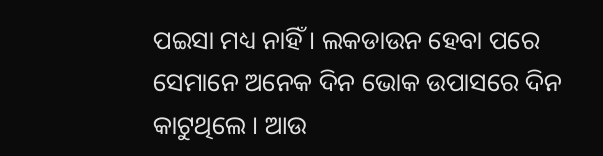ପଇସା ମଧ୍ୟ ନାହିଁ । ଲକଡାଉନ ହେବା ପରେ ସେମାନେ ଅନେକ ଦିନ ଭୋକ ଉପାସରେ ଦିନ କାଟୁଥିଲେ । ଆଉ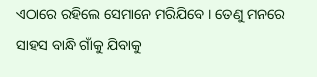ଏଠାରେ ରହିଲେ ସେମାନେ ମରିଯିବେ । ତେଣୁ ମନରେ ସାହସ ବାନ୍ଧି ଗାଁକୁ ଯିବାକୁ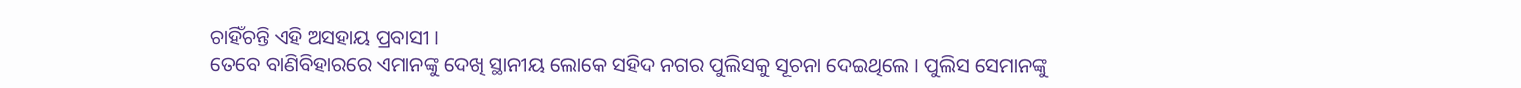ଚାହିଁଚନ୍ତି ଏହି ଅସହାୟ ପ୍ରବାସୀ ।
ତେବେ ବାଣିବିହାରରେ ଏମାନଙ୍କୁ ଦେଖି ସ୍ଥାନୀୟ ଲୋକେ ସହିଦ ନଗର ପୁଲିସକୁ ସୂଚନା ଦେଇଥିଲେ । ପୁଲିସ ସେମାନଙ୍କୁ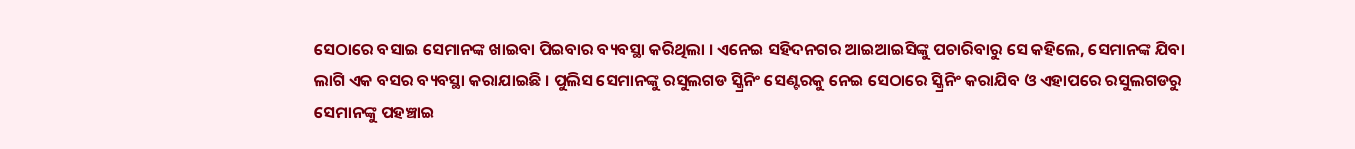ସେଠାରେ ବସାଇ ସେମାନଙ୍କ ଖାଇବା ପିଇବାର ବ୍ୟବସ୍ଥା କରିଥିଲା । ଏନେଇ ସହିଦନଗର ଆଇଆଇସିଙ୍କୁ ପଚାରିବାରୁ ସେ କହିଲେ, ସେମାନଙ୍କ ଯିବା ଲାଗି ଏକ ବସର ବ୍ୟବସ୍ଥା କରାଯାଇଛି । ପୁଲିସ ସେମାନଙ୍କୁ ରସୁଲଗଡ ସ୍କ୍ରିନିଂ ସେଣ୍ଟରକୁ ନେଇ ସେଠାରେ ସ୍କ୍ରିନିଂ କରାଯିବ ଓ ଏହାପରେ ରସୁଲଗଡରୁ ସେମାନଙ୍କୁ ପହଞ୍ଚାଇ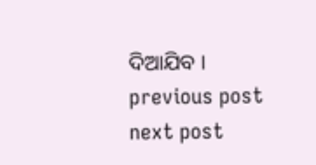ଦିଆଯିବ ।
previous post
next post